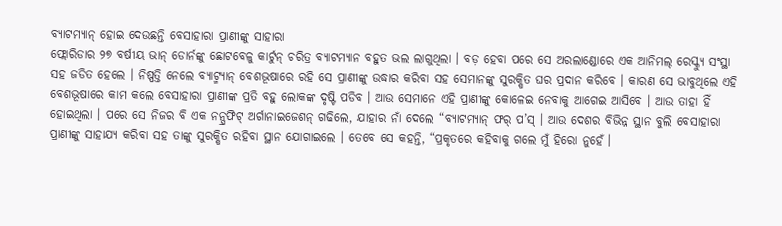ବ୍ୟାଟମ୍ୟାନ୍ ହୋଇ ଦେଉଛନ୍ତି ବେସାହାରା ପ୍ରାଣୀଙ୍କୁ ସାହାରା
ଫ୍ଲୋରିଡାର ୨୭ ବର୍ଷୀୟ ଭାନ୍ ଡୋର୍ନଙ୍କୁ ଛୋଟବେଳୁ କାର୍ଟୁନ୍ ଚରିତ୍ର ବ୍ୟାଟମ୍ୟାନ ବହୁତ ଭଲ ଲାଗୁଥିଲା । ବଡ଼ ହେବା ପରେ ସେ ଅରଲାଣ୍ଡୋରେ ଏକ ଆନିମଲ୍ ରେସ୍କ୍ୟୁ ସଂସ୍ଥା ସହ ଜଡିତ ହେଲେ । ନିଷ୍ପତ୍ତି ନେଲେ ବ୍ୟାଟ୍ମ୍ୟାନ୍ ବେଶଭୂଷାରେ ରହି ସେ ପ୍ରାଣୀଙ୍କୁ ଉଦ୍ଧାର କରିବା ସହ ସେମାନଙ୍କୁ ସୁରକ୍ଷିତ ଘର ପ୍ରଦାନ କରିବେ । କାରଣ ସେ ଭାବୁଥିଲେ ଏହି ବେଶଭୂଷାରେ କାମ କଲେ ବେସାହାରା ପ୍ରାଣୀଙ୍କ ପ୍ରତି ବହୁ ଲୋକଙ୍କ ଦୃଷ୍ଟି ପଡିବ । ଆଉ ସେମାନେ ଏହି ପ୍ରାଣୀଙ୍କୁ କୋଳେଇ ନେବାକୁ ଆଗେଇ ଆସିବେ । ଆଉ ତାହା ହିଁ ହୋଇଥିଲା । ପରେ ସେ ନିଜର ବି ଏକ ନନ୍ପ୍ରଫିଟ୍ ଅର୍ଗାନାଇଜେଶନ୍ ଗଢିଲେ, ଯାହାର ନାଁ ଦେଲେ “ବ୍ୟାଟମ୍ୟାନ୍ ଫର୍ ପ’ସ୍ । ଆଉ ଦେଶର ବିଭିନ୍ନ ସ୍ଥାନ ବୁଲି ବେସାହାରା ପ୍ରାଣୀଙ୍କୁ ସାହାଯ୍ୟ କରିବା ସହ ତାଙ୍କୁ ସୁରକ୍ଷିତ ରହିବା ସ୍ଥାନ ଯୋଗାଇଲେ । ତେବେ ସେ କହନ୍ତି, “ପ୍ରକୃତରେ କହିବାକୁ ଗଲେ ମୁଁ ହିରୋ ନୁହେଁ ।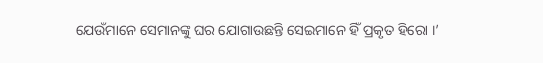ଯେଉଁମାନେ ସେମାନଙ୍କୁ ଘର ଯୋଗାଉଛନ୍ତି ସେଇମାନେ ହିଁ ପ୍ରକୃତ ହିରୋ ।’